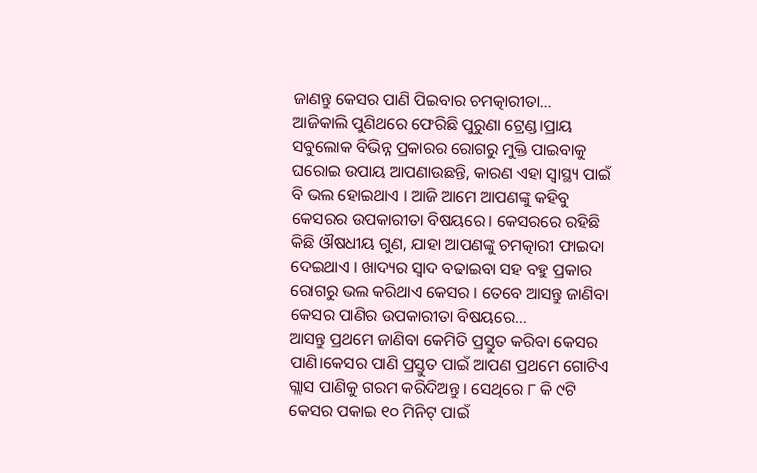ଜାଣନ୍ତୁ କେସର ପାଣି ପିଇବାର ଚମତ୍କାରୀତା…
ଆଜିକାଲି ପୁଣିଥରେ ଫେରିଛି ପୁରୁଣା ଟ୍ରେଣ୍ଡ।ପ୍ରାୟ ସବୁଲୋକ ବିଭିନ୍ନ ପ୍ରକାରର ରୋଗରୁ ମୁକ୍ତି ପାଇବାକୁ ଘରୋଇ ଉପାୟ ଆପଣାଉଛନ୍ତି, କାରଣ ଏହା ସ୍ୱାସ୍ଥ୍ୟ ପାଇଁ ବି ଭଲ ହୋଇଥାଏ । ଆଜି ଆମେ ଆପଣଙ୍କୁ କହିବୁ କେସରର ଉପକାରୀତା ବିଷୟରେ। କେସରରେ ରହିଛି କିଛି ଔଷଧୀୟ ଗୁଣ, ଯାହା ଆପଣଙ୍କୁ ଚମତ୍କାରୀ ଫାଇଦା ଦେଇଥାଏ । ଖାଦ୍ୟର ସ୍ୱାଦ ବଢାଇବା ସହ ବହୁ ପ୍ରକାର ରୋଗରୁ ଭଲ କରିଥାଏ କେସର । ତେବେ ଆସନ୍ତୁ ଜାଣିବା କେସର ପାଣିର ଉପକାରୀତା ବିଷୟରେ…
ଆସନ୍ତୁ ପ୍ରଥମେ ଜାଣିବା କେମିତି ପ୍ରସ୍ତୁତ କରିବା କେସର ପାଣି।କେସର ପାଣି ପ୍ରସ୍ତୁତ ପାଇଁ ଆପଣ ପ୍ରଥମେ ଗୋଟିଏ ଗ୍ଲାସ ପାଣିକୁ ଗରମ କରିଦିଅନ୍ତୁ । ସେଥିରେ ୮ କି ୯ଟି କେସର ପକାଇ ୧୦ ମିନିଟ୍ ପାଇଁ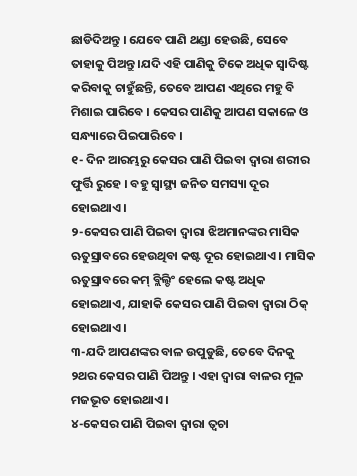ଛାଡିଦିଅନ୍ତୁ । ଯେବେ ପାଣି ଥଣ୍ଡା ହେଉଛି, ସେବେ ତାହାକୁ ପିଅନ୍ତୁ ।ଯଦି ଏହି ପାଣିକୁ ଟିକେ ଅଧିକ ସ୍ୱାଦିଷ୍ଟ କରିବାକୁ ଚାହୁଁଛନ୍ତି, ତେବେ ଆପଣ ଏଥିରେ ମହୁ ବି ମିଶାଇ ପାରିବେ । କେସର ପାଣିକୁ ଆପଣ ସକାଳେ ଓ ସନ୍ଧ୍ୟାରେ ପିଇପାରିବେ ।
୧- ଦିନ ଆରମ୍ଭରୁ କେସର ପାଣି ପିଇବା ଦ୍ୱାରା ଶରୀର ଫୁର୍ତ୍ତି ରୁହେ । ବହୁ ସ୍ୱାସ୍ଥ୍ୟ ଜନିତ ସମସ୍ୟା ଦୂର ହୋଇଥାଏ ।
୨-କେସର ପାଣି ପିଇବା ଦ୍ୱାରା ଝିଅମାନଙ୍କର ମାସିକ ଋତୁସ୍ରାବରେ ହେଉଥିବା କଷ୍ଟ ଦୂର ହୋଇଥାଏ । ମାସିକ ଋତୁସ୍ରାବରେ କମ୍ ବ୍ଲିଲ୍ଡିଂ ହେଲେ କଷ୍ଟ ଅଧିକ ହୋଇଥାଏ, ଯାହାକି କେସର ପାଣି ପିଇବା ଦ୍ୱାରା ଠିକ୍ ହୋଇଥାଏ ।
୩-ଯଦି ଆପଣଙ୍କର ବାଳ ଉପୁଡୁଛି, ତେବେ ଦିନକୁ ୨ଥର କେସର ପାଣି ପିଅନ୍ତୁ । ଏହା ଦ୍ୱାରା ବାଳର ମୂଳ ମଜଭୂତ ହୋଇଥାଏ ।
୪-କେସର ପାଣି ପିଇବା ଦ୍ୱାରା ତ୍ୱଚା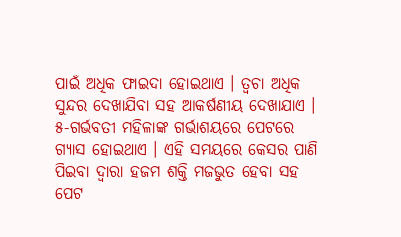ପାଇଁ ଅଧିକ ଫାଇଦା ହୋଇଥାଏ । ତ୍ୱଚା ଅଧିକ ସୁନ୍ଦର ଦେଖାଯିବା ସହ ଆକର୍ଷଣୀୟ ଦେଖାଯାଏ ।
୫-ଗର୍ଭବତୀ ମହିଳାଙ୍କ ଗର୍ଭାଶୟରେ ପେଟରେ ଗ୍ୟାସ ହୋଇଥାଏ । ଏହି ସମୟରେ କେସର ପାଣି ପିଇବା ଦ୍ୱାରା ହଜମ ଶକ୍ତି ମଜଭୁତ ହେବା ସହ ପେଟ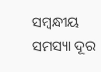ସମ୍ବନ୍ଧୀୟ ସମସ୍ୟା ଦୂର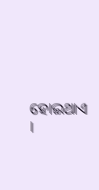ହୋଇଥାଏ ।